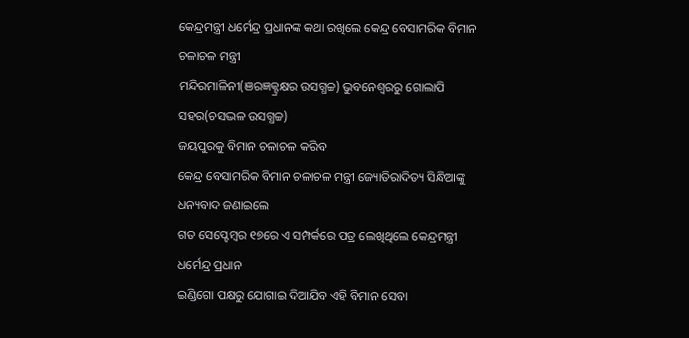କେନ୍ଦ୍ରମନ୍ତ୍ରୀ ଧର୍ମେନ୍ଦ୍ର ପ୍ରଧାନଙ୍କ କଥା ରଖିଲେ କେନ୍ଦ୍ର ବେସାମରିକ ବିମାନ ଚଳାଚଳ ମନ୍ତ୍ରୀ
ମନ୍ଦିରମାଳିନୀ(ଞରଜ୍ଞକ୍ଟ୍ରକ୍ଷର ଉସଗ୍ଧଚ୍ଚ) ଭୁବନେଶ୍ୱରରୁ ଗୋଲାପି ସହର(ଚସଦ୍ଭଳ ଉସଗ୍ଧଚ୍ଚ)
ଜୟପୁରକୁ ବିମାନ ଚଳାଚଳ କରିବ
କେନ୍ଦ୍ର ବେସାମରିକ ବିମାନ ଚଳାଚଳ ମନ୍ତ୍ରୀ ଜ୍ୟୋତିରାଦିତ୍ୟ ସିନ୍ଧିଆଙ୍କୁ ଧନ୍ୟବାଦ ଜଣାଇଲେ
ଗତ ସେପ୍ଟେମ୍ବର ୧୭ରେ ଏ ସମ୍ପର୍କରେ ପତ୍ର ଲେଖିଥିଲେ କେନ୍ଦ୍ରମନ୍ତ୍ରୀ ଧର୍ମେନ୍ଦ୍ର ପ୍ରଧାନ
ଇଣ୍ଡିଗୋ ପକ୍ଷରୁ ଯୋଗାଇ ଦିଆଯିବ ଏହି ବିମାନ ସେବା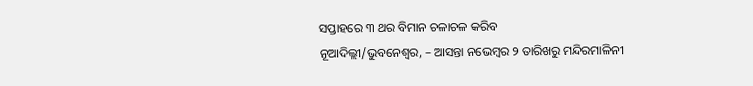ସପ୍ତାହରେ ୩ ଥର ବିମାନ ଚଳାଚଳ କରିବ
ନୂଆଦିଲ୍ଲୀ/ଭୁବନେଶ୍ୱର, – ଆସନ୍ତା ନଭେମ୍ବର ୨ ତାରିଖରୁ ମନ୍ଦିରମାଳିନୀ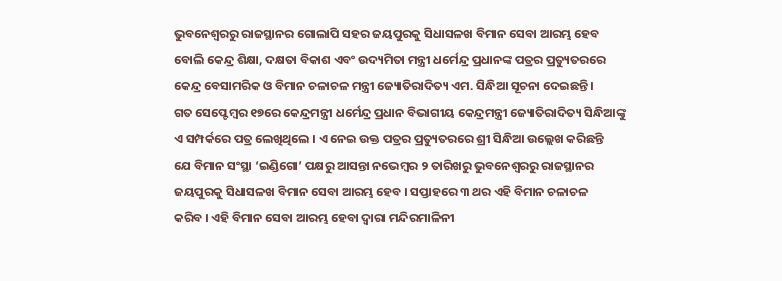ଭୁବନେଶ୍ୱରରୁ ରାଜସ୍ଥାନର ଗୋଲାପି ସହର ଜୟପୁରକୁ ସିଧାସଳଖ ବିମାନ ସେବା ଆରମ୍ଭ ହେବ
ବୋଲି କେନ୍ଦ୍ର ଶିକ୍ଷା, ଦକ୍ଷତା ବିକାଶ ଏବଂ ଉଦ୍ୟମିତା ମନ୍ତ୍ରୀ ଧର୍ମେନ୍ଦ୍ର ପ୍ରଧାନଙ୍କ ପତ୍ରର ପ୍ରତ୍ୟୁତରରେ
କେନ୍ଦ୍ର ବେସାମରିକ ଓ ବିମାନ ଚଳାଚଳ ମନ୍ତ୍ରୀ ଜ୍ୟୋତିରାଦିତ୍ୟ ଏମ. ସିନ୍ଧିଆ ସୂଚନା ଦେଇଛନ୍ତି ।
ଗତ ସେପ୍ଟେମ୍ବର ୧୭ରେ କେନ୍ଦ୍ରମନ୍ତ୍ରୀ ଧର୍ମେନ୍ଦ୍ର ପ୍ରଧାନ ବିଭାଗୀୟ କେନ୍ଦ୍ରମନ୍ତ୍ରୀ ଜ୍ୟୋତିରାଦିତ୍ୟ ସିନ୍ଧିଆଙ୍କୁ
ଏ ସମ୍ପର୍କରେ ପତ୍ର ଲେଖିଥିଲେ । ଏ ନେଇ ଉକ୍ତ ପତ୍ରର ପ୍ରତ୍ୟୁତରରେ ଶ୍ରୀ ସିନ୍ଧିଆ ଉଲ୍ଲେଖ କରିଛନ୍ତି
ଯେ ବିମାନ ସଂସ୍ଥା ‘ଇଣ୍ଡିଗୋ’ ପକ୍ଷରୁ ଆସନ୍ତା ନଭେମ୍ବର ୨ ତାରିଖରୁ ଭୁବନେଶ୍ୱରରୁ ରାଜସ୍ଥାନର
ଜୟପୁରକୁ ସିଧାସଳଖ ବିମାନ ସେବା ଆରମ୍ଭ ହେବ । ସପ୍ତାହରେ ୩ ଥର ଏହି ବିମାନ ଚଳାଚଳ
କରିବ । ଏହି ବିମାନ ସେବା ଆରମ୍ଭ ହେବା ଦ୍ୱାରା ମନ୍ଦିରମାଳିନୀ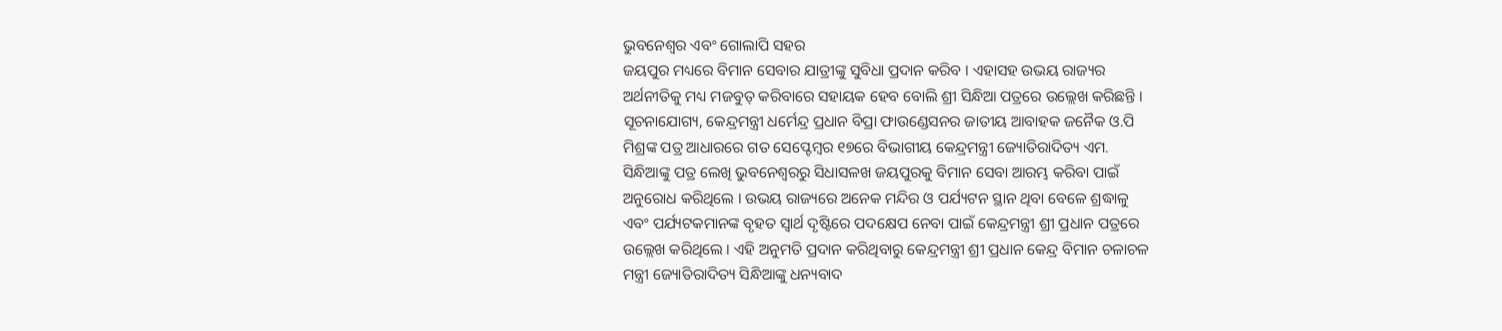ଭୁବନେଶ୍ୱର ଏବଂ ଗୋଲାପି ସହର
ଜୟପୁର ମଧ୍ୟରେ ବିମାନ ସେବାର ଯାତ୍ରୀଙ୍କୁ ସୁବିଧା ପ୍ରଦାନ କରିବ । ଏହାସହ ଉଭୟ ରାଜ୍ୟର
ଅର୍ଥନୀତିକୁ ମଧ୍ୟ ମଜବୁତ୍ କରିବାରେ ସହାୟକ ହେବ ବୋଲି ଶ୍ରୀ ସିନ୍ଧିଆ ପତ୍ରରେ ଉଲ୍ଲେଖ କରିଛନ୍ତି ।
ସୂଚନାଯୋଗ୍ୟ, କେନ୍ଦ୍ରମନ୍ତ୍ରୀ ଧର୍ମେନ୍ଦ୍ର ପ୍ରଧାନ ବିପ୍ରା ଫାଉଣ୍ଡେସନର ଜାତୀୟ ଆବାହକ ଜନୈକ ଓ.ପି
ମିଶ୍ରଙ୍କ ପତ୍ର ଆଧାରରେ ଗତ ସେପ୍ଟେମ୍ବର ୧୭ରେ ବିଭାଗୀୟ କେନ୍ଦ୍ରମନ୍ତ୍ରୀ ଜ୍ୟୋତିରାଦିତ୍ୟ ଏମ.
ସିନ୍ଧିଆଙ୍କୁ ପତ୍ର ଲେଖି ଭୁବନେଶ୍ୱରରୁ ସିଧାସଳଖ ଜୟପୁରକୁ ବିମାନ ସେବା ଆରମ୍ଭ କରିବା ପାଇଁ
ଅନୁରୋଧ କରିଥିଲେ । ଉଭୟ ରାଜ୍ୟରେ ଅନେକ ମନ୍ଦିର ଓ ପର୍ଯ୍ୟଟନ ସ୍ଥାନ ଥିବା ବେଳେ ଶ୍ରଦ୍ଧାଳୁ
ଏବଂ ପର୍ଯ୍ୟଟକମାନଙ୍କ ବୃହତ ସ୍ୱାର୍ଥ ଦୃଷ୍ଟିରେ ପଦକ୍ଷେପ ନେବା ପାଇଁ କେନ୍ଦ୍ରମନ୍ତ୍ରୀ ଶ୍ରୀ ପ୍ରଧାନ ପତ୍ରରେ
ଉଲ୍ଲେଖ କରିଥିଲେ । ଏହି ଅନୁମତି ପ୍ରଦାନ କରିଥିବାରୁ କେନ୍ଦ୍ରମନ୍ତ୍ରୀ ଶ୍ରୀ ପ୍ରଧାନ କେନ୍ଦ୍ର ବିମାନ ଚଳାଚଳ
ମନ୍ତ୍ରୀ ଜ୍ୟୋତିରାଦିତ୍ୟ ସିନ୍ଧିଆଙ୍କୁ ଧନ୍ୟବାଦ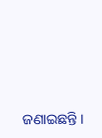ଜଣାଇଛନ୍ତି ।